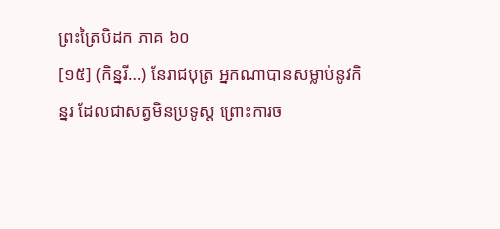ព្រះត្រៃបិដក ភាគ ៦០
[១៥] (កិន្នរី…) នែរាជបុត្រ អ្នកណាបានសម្លាប់នូវកិន្នរ ដែលជាសត្វមិនប្រទូស្ត ព្រោះការច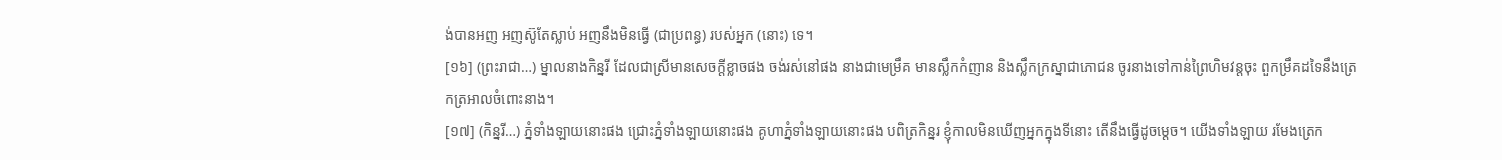ង់បានអញ អញស៊ូតែស្លាប់ អញនឹងមិនធ្វើ (ជាប្រពន្ធ) របស់អ្នក (នោះ) ទេ។
[១៦] (ព្រះរាជា…) ម្នាលនាងកិន្នរី ដែលជាស្រីមានសេចក្តីខ្លាចផង ចង់រស់នៅផង នាងជាមេម្រឹគ មានស្លឹកកំញាន និងស្លឹកក្រស្នាជាភោជន ចូរនាងទៅកាន់ព្រៃហិមវន្តចុះ ពួកម្រឹគដទៃនឹងត្រេកត្រអាលចំពោះនាង។
[១៧] (កិន្នរី…) ភ្នំទាំងឡាយនោះផង ជ្រោះភ្នំទាំងឡាយនោះផង គូហាភ្នំទាំងឡាយនោះផង បពិត្រកិន្នរ ខ្ញុំកាលមិនឃើញអ្នកក្នុងទីនោះ តើនឹងធ្វើដូចម្តេច។ យើងទាំងឡាយ រមែងត្រេក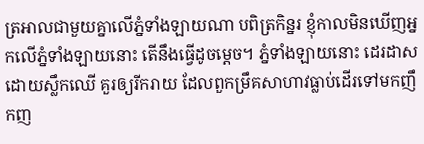ត្រអាលជាមួយគ្នាលើភ្នំទាំងឡាយណា បពិត្រកិន្នរ ខ្ញុំកាលមិនឃើញអ្នកលើភ្នំទាំងឡាយនោះ តើនឹងធ្វើដូចម្តេច។ ភ្នំទាំងឡាយនោះ ដេរដាសដោយស្លឹកឈើ គួរឲ្យរីករាយ ដែលពួកម្រឹគសាហាវធ្លាប់ដើរទៅមកញឹកញ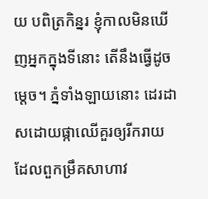យ បពិត្រកិន្នរ ខ្ញុំកាលមិនឃើញអ្នកក្នុងទីនោះ តើនឹងធ្វើដូចម្តេច។ ភ្នំទាំងឡាយនោះ ដេរដាសដោយផ្កាឈើគួរឲ្យរីករាយ ដែលពួកម្រឹគសាហាវ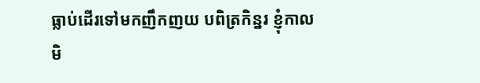ធ្លាប់ដើរទៅមកញឹកញយ បពិត្រកិន្នរ ខ្ញុំកាលមិ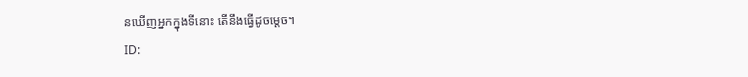នឃើញអ្នកក្នុងទីនោះ តើនឹងធ្វើដូចម្តេច។
ID: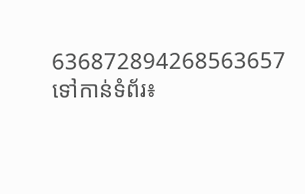636872894268563657
ទៅកាន់ទំព័រ៖